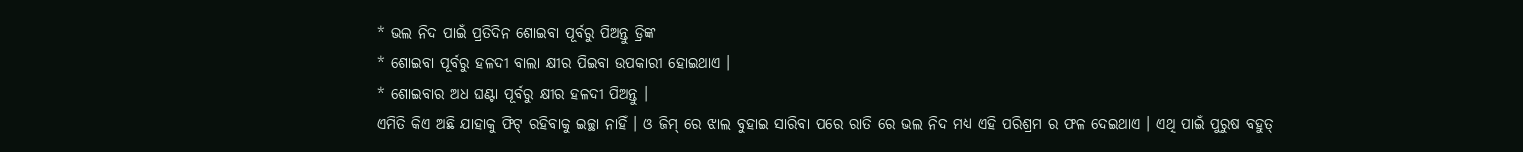* ଭଲ ନିଦ ପାଇଁ ପ୍ରତିଦିନ ଶୋଇବା ପୂର୍ବରୁ ପିଅନ୍ତୁ ଡ୍ରିଙ୍କ
* ଶୋଇବା ପୂର୍ବରୁ ହଳଦୀ ବାଲା କ୍ଷୀର ପିଇବା ଉପକାରୀ ହୋଇଥାଏ ।
* ଶୋଇବାର ଅଧ ଘଣ୍ଟା ପୂର୍ବରୁ କ୍ଷୀର ହଳଦୀ ପିଅନ୍ତୁ ।
ଏମିତି କିଏ ଅଛି ଯାହାକୁ ଫିଟ୍ ରହିବାକୁ ଇଚ୍ଛା ନାହିଁ । ଓ ଜିମ୍ ରେ ଝାଲ ବୁହାଇ ସାରିବା ପରେ ରାତି ରେ ଭଲ ନିଦ ମଧ୍ୟ ଏହି ପରିଶ୍ରମ ର ଫଳ ଦେଇଥାଏ । ଏଥି ପାଇଁ ପୁରୁଷ ବହୁତ୍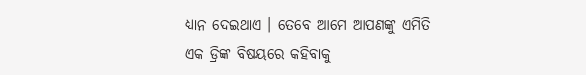ଧ୍ୟାନ ଦେଇଥାଏ । ତେବେ ଆମେ ଆପଣଙ୍କୁ ଏମିତି ଏକ ଡ୍ରିଙ୍କ ବିଷୟରେ କହିବାକୁ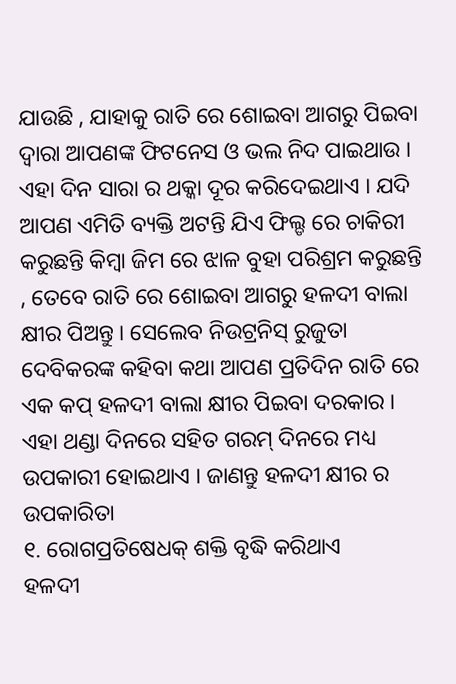ଯାଉଛି , ଯାହାକୁ ରାତି ରେ ଶୋଇବା ଆଗରୁ ପିଇବା ଦ୍ୱାରା ଆପଣଙ୍କ ଫିଟନେସ ଓ ଭଲ ନିଦ ପାଇଥାଉ । ଏହା ଦିନ ସାରା ର ଥକ୍କା ଦୂର କରିଦେଇଥାଏ । ଯଦି ଆପଣ ଏମିତି ବ୍ୟକ୍ତି ଅଟନ୍ତି ଯିଏ ଫିଲ୍ଡ ରେ ଚାକିରୀ କରୁଛନ୍ତି କିମ୍ବା ଜିମ ରେ ଝାଳ ବୁହା ପରିଶ୍ରମ କରୁଛନ୍ତି , ତେବେ ରାତି ରେ ଶୋଇବା ଆଗରୁ ହଳଦୀ ବାଲା କ୍ଷୀର ପିଅନ୍ତୁ । ସେଲେବ ନିଉଟ୍ରନିସ୍ ରୁଜୁତା ଦେବିକରଙ୍କ କହିବା କଥା ଆପଣ ପ୍ରତିଦିନ ରାତି ରେ ଏକ କପ୍ ହଳଦୀ ବାଲା କ୍ଷୀର ପିଇବା ଦରକାର । ଏହା ଥଣ୍ଡା ଦିନରେ ସହିତ ଗରମ୍ ଦିନରେ ମଧ୍ୟ ଉପକାରୀ ହୋଇଥାଏ । ଜାଣନ୍ତୁ ହଳଦୀ କ୍ଷୀର ର ଉପକାରିତା
୧. ରୋଗପ୍ରତିଷେଧକ୍ ଶକ୍ତି ବୃଦ୍ଧି କରିଥାଏ
ହଳଦୀ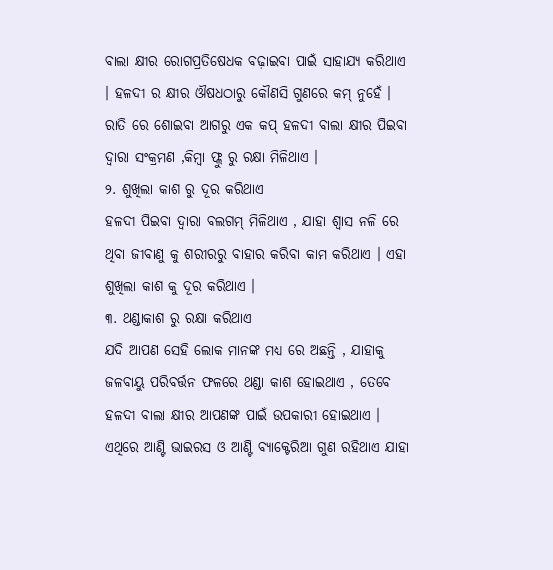ବାଲା କ୍ଷୀର ରୋଗପ୍ରତିଷେଧକ ବଢ଼ାଇବା ପାଇଁ ସାହାଯ୍ୟ କରିଥାଏ । ହଳଦୀ ର କ୍ଷୀର ଔଷଧଠାରୁ କୌଣସି ଗୁଣରେ କମ୍ ନୁହେଁ । ରାତି ରେ ଶୋଇବା ଆଗରୁ ଏକ କପ୍ ହଳଦୀ ବାଲା କ୍ଷୀର ପିଇବା ଦ୍ୱାରା ସଂକ୍ରମଣ ,କିମ୍ବା ଫ୍ଲୁ ରୁ ରକ୍ଷା ମିଳିଥାଏ ।
୨. ଶୁଖିଲା କାଶ ରୁ ଦୂର କରିଥାଏ
ହଳଦୀ ପିଇବା ଦ୍ୱାରା ବଲଗମ୍ ମିଳିଥାଏ , ଯାହା ଶ୍ୱାସ ନଳି ରେ ଥିବା ଜୀବାଣୁ କୁ ଶରୀରରୁ ବାହାର କରିବା କାମ କରିଥାଏ । ଏହା ଶୁଖିଲା କାଶ କୁ ଦୂର କରିଥାଏ ।
୩. ଥଣ୍ଡାକାଶ ରୁ ରକ୍ଷା କରିଥାଏ
ଯଦି ଆପଣ ସେହି ଲୋକ ମାନଙ୍କ ମଧ୍ୟ ରେ ଅଛନ୍ତି , ଯାହାକୁ ଜଳବାୟୁ ପରିବର୍ତ୍ତନ ଫଳରେ ଥଣ୍ଡା କାଶ ହୋଇଥାଏ , ତେବେ ହଳଦୀ ବାଲା କ୍ଷୀର ଆପଣଙ୍କ ପାଇଁ ଉପକାରୀ ହୋଇଥାଏ । ଏଥିରେ ଆଣ୍ଟି ଭାଇରସ ଓ ଆଣ୍ଟି ବ୍ୟାକ୍ଟେରିଆ ଗୁଣ ରହିଥାଏ ଯାହା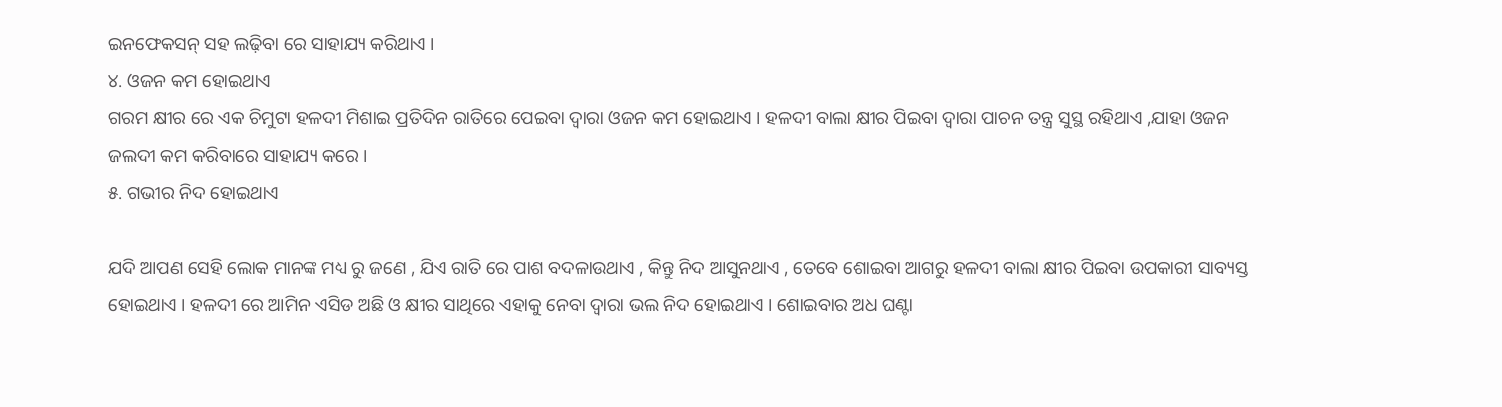ଇନଫେକସନ୍ ସହ ଲଢ଼ିବା ରେ ସାହାଯ୍ୟ କରିଥାଏ ।
୪. ଓଜନ କମ ହୋଇଥାଏ
ଗରମ କ୍ଷୀର ରେ ଏକ ଚିମୁଟା ହଳଦୀ ମିଶାଇ ପ୍ରତିଦିନ ରାତିରେ ପେଇବା ଦ୍ୱାରା ଓଜନ କମ ହୋଇଥାଏ । ହଳଦୀ ବାଲା କ୍ଷୀର ପିଇବା ଦ୍ୱାରା ପାଚନ ତନ୍ତ୍ର ସୁସ୍ଥ ରହିଥାଏ ,ଯାହା ଓଜନ ଜଲଦୀ କମ କରିବାରେ ସାହାଯ୍ୟ କରେ ।
୫. ଗଭୀର ନିଦ ହୋଇଥାଏ

ଯଦି ଆପଣ ସେହି ଲୋକ ମାନଙ୍କ ମଧ୍ୟ ରୁ ଜଣେ , ଯିଏ ରାତି ରେ ପାଶ ବଦଳାଉଥାଏ , କିନ୍ତୁ ନିଦ ଆସୁନଥାଏ , ତେବେ ଶୋଇବା ଆଗରୁ ହଳଦୀ ବାଲା କ୍ଷୀର ପିଇବା ଉପକାରୀ ସାବ୍ୟସ୍ତ ହୋଇଥାଏ । ହଳଦୀ ରେ ଆମିନ ଏସିଡ ଅଛି ଓ କ୍ଷୀର ସାଥିରେ ଏହାକୁ ନେବା ଦ୍ୱାରା ଭଲ ନିଦ ହୋଇଥାଏ । ଶୋଇବାର ଅଧ ଘଣ୍ଟା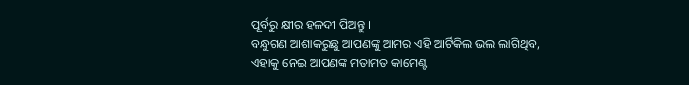ପୂର୍ବରୁ କ୍ଷୀର ହଳଦୀ ପିଅନ୍ତୁ ।
ବନ୍ଧୁଗଣ ଆଶାକରୁଛୁ ଆପଣଙ୍କୁ ଆମର ଏହି ଆର୍ଟିକିଲ ଭଲ ଲାଗିଥିବ, ଏହାକୁ ନେଇ ଆପଣଙ୍କ ମତାମତ କାମେଣ୍ଟ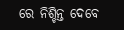ରେ ନିଶ୍ଚିନ୍ତ ଦେବେ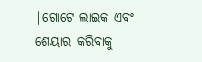|ଗୋଟେ ଲାଇକ ଏବଂ ଶେୟାର କରିବାକୁ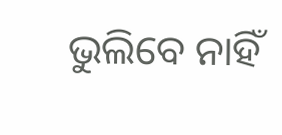ଭୁଲିବେ ନାହିଁ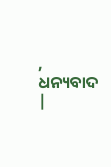, ଧନ୍ୟବାଦ |